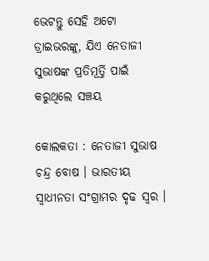ଭେଟନ୍ତୁ ସେହି ଅଟୋ ଡ୍ରାଇଭରଙ୍କୁ, ଯିଏ ନେତାଜୀ ସୁଭାଷଙ୍କ ପ୍ରତିମୂର୍ତ୍ତି ପାଇଁ କରୁଥିଲେ ସଞ୍ଚୟ

କୋଲକତା : ନେତାଜୀ ସୁଭାଷ ଚନ୍ଦ୍ର ବୋଷ । ଭାରତୀୟ ସ୍ୱାଧୀନତା ସଂଗ୍ରାମର ଦୃଢ ସ୍ୱର ।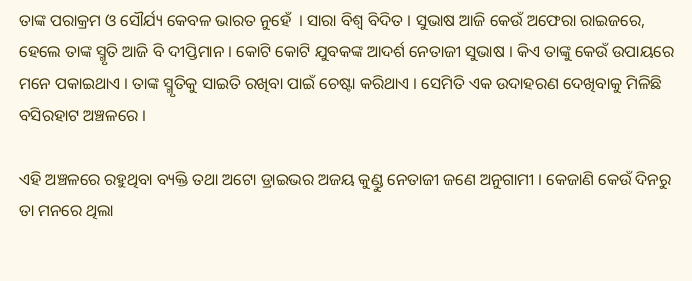ତାଙ୍କ ପରାକ୍ରମ ଓ ସୌର୍ଯ୍ୟ କେବଳ ଭାରତ ନୁହେଁ  । ସାରା ବିଶ୍ୱ ବିଦିତ । ସୁଭାଷ ଆଜି କେଉଁ ଅଫେରା ରାଇଜରେ, ହେଲେ ତାଙ୍କ ସ୍ମୃତି ଆଜି ବି ଦୀପ୍ତିମାନ । କୋଟି କୋଟି ଯୁବକଙ୍କ ଆଦର୍ଶ ନେତାଜୀ ସୁଭାଷ । କିଏ ତାଙ୍କୁ କେଉଁ ଉପାୟରେ ମନେ ପକାଇଥାଏ । ତାଙ୍କ ସ୍ମୃତିକୁ ସାଇତି ରଖିବା ପାଇଁ ଚେଷ୍ଟା କରିଥାଏ । ସେମିତି ଏକ ଉଦାହରଣ ଦେଖିବାକୁ ମିଳିଛି ବସିରହାଟ ଅଞ୍ଚଳରେ ।

ଏହି ଅଞ୍ଚଳରେ ରହୁଥିବା ବ୍ୟକ୍ତି ତଥା ଅଟୋ ଡ୍ରାଇଭର ଅଜୟ କୁଣ୍ଡୁ ନେତାଜୀ ଜଣେ ଅନୁଗାମୀ । କେଜାଣି କେଉଁ ଦିନରୁ ତା ମନରେ ଥିଲା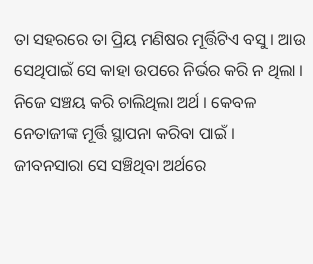ତା ସହରରେ ତା ପ୍ରିୟ ମଣିଷର ମୂର୍ତ୍ତିଟିଏ ବସୁ । ଆଉ ସେଥିପାଇଁ ସେ କାହା ଉପରେ ନିର୍ଭର କରି ନ ଥିଲା । ନିଜେ ସଞ୍ଚୟ କରି ଚାଲିଥିଲା ଅର୍ଥ । କେବଳ ନେତାଜୀଙ୍କ ମୂର୍ତ୍ତି ସ୍ଥାପନା କରିବା ପାଇଁ । ଜୀବନସାରା ସେ ସଞ୍ଚିଥିବା ଅର୍ଥରେ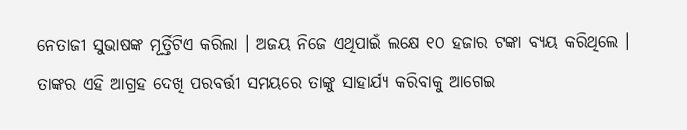ନେତାଜୀ ସୁଭାଷଙ୍କ ମୂର୍ତ୍ତିଟିଏ କରିଲା । ଅଜୟ ନିଜେ ଏଥିପାଇଁ ଲକ୍ଷେ ୧୦ ହଜାର ଟଙ୍କା ବ୍ୟୟ କରିଥିଲେ । ତାଙ୍କର ଏହି ଆଗ୍ରହ ଦେଖି ପରବର୍ତ୍ତୀ ସମୟରେ ତାଙ୍କୁ ସାହାର୍ଯ୍ୟ କରିବାକୁ ଆଗେଇ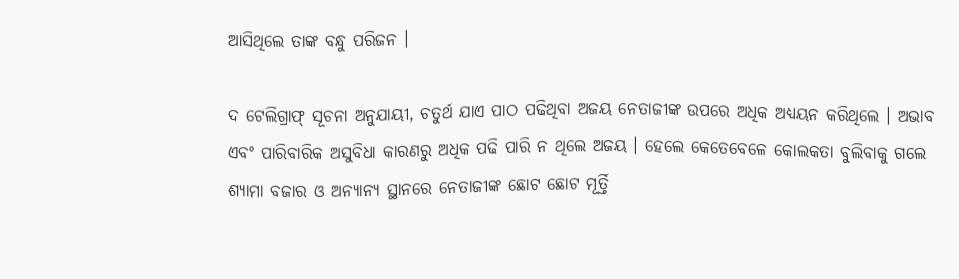ଆସିଥିଲେ ତାଙ୍କ ବନ୍ଧୁ ପରିଜନ ।

ଦ ଟେଲିଗ୍ରାଫ୍ ସୂଚନା ଅନୁଯାୟୀ, ଚତୁର୍ଥ ଯାଏ ପାଠ ପଢିଥିବା ଅଜୟ ନେତାଜୀଙ୍କ ଉପରେ ଅଧିକ ଅଧ୍ୟୟନ କରିଥିଲେ । ଅଭାବ ଏବଂ ପାରିବାରିକ ଅସୁବିଧା କାରଣରୁ ଅଧିକ ପଢି ପାରି ନ ଥିଲେ ଅଜୟ । ହେଲେ କେତେବେଳେ କୋଲକତା ବୁଲିବାକୁ ଗଲେ ଶ୍ୟାମା ବଜାର ଓ ଅନ୍ୟାନ୍ୟ ସ୍ଥାନରେ ନେତାଜୀଙ୍କ ଛୋଟ ଛୋଟ ମୂର୍ତ୍ତି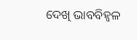ଦେଖି ଭାବବିହ୍ୱଳ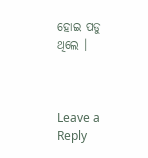ହୋଇ ପଡୁ ଥିଲେ ।



Leave a Reply